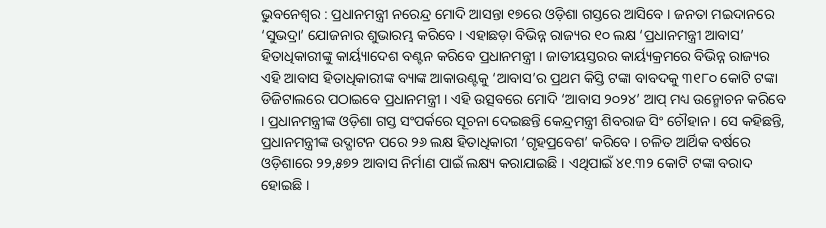ଭୁବନେଶ୍ୱର : ପ୍ରଧାନମନ୍ତ୍ରୀ ନରେନ୍ଦ୍ର ମୋଦି ଆସନ୍ତା ୧୭ରେ ଓଡ଼ିଶା ଗସ୍ତରେ ଆସିବେ । ଜନତା ମଇଦାନରେ ‘ସୁଭଦ୍ରା’ ଯୋଜନାର ଶୁଭାରମ୍ଭ କରିବେ । ଏହାଛଡ଼ା ବିଭିନ୍ନ ରାଜ୍ୟର ୧୦ ଲକ୍ଷ ‘ପ୍ରଧାନମନ୍ତ୍ରୀ ଆବାସ’ ହିତାଧିକାରୀଙ୍କୁ କାର୍ୟ୍ୟାଦେଶ ବଣ୍ଟନ କରିବେ ପ୍ରଧାନମନ୍ତ୍ରୀ । ଜାତୀୟସ୍ତରର କାର୍ୟ୍ୟକ୍ରମରେ ବିଭିନ୍ନ ରାଜ୍ୟର ଏହି ଆବାସ ହିତାଧିକାରୀଙ୍କ ବ୍ୟାଙ୍କ ଆକାଉଣ୍ଟକୁ ‘ଆବାସ’ର ପ୍ରଥମ କିସ୍ତି ଟଙ୍କା ବାବଦକୁ ୩୧୮୦ କୋଟି ଟଙ୍କା ଡିଜିଟାଲରେ ପଠାଇବେ ପ୍ରଧାନମନ୍ତ୍ରୀ । ଏହି ଉତ୍ସବରେ ମୋଦି ‘ଆବାସ ୨୦୨୪’ ଆପ୍ ମଧ୍ୟ ଉନ୍ମୋଚନ କରିବେ । ପ୍ରଧାନମନ୍ତ୍ରୀଙ୍କ ଓଡ଼ିଶା ଗସ୍ତ ସଂପର୍କରେ ସୂଚନା ଦେଇଛନ୍ତି କେନ୍ଦ୍ରମନ୍ତ୍ରୀ ଶିବରାଜ ସିଂ ଚୌହାନ । ସେ କହିଛନ୍ତି, ପ୍ରଧାନମନ୍ତ୍ରୀଙ୍କ ଉଦ୍ଘାଟନ ପରେ ୨୬ ଲକ୍ଷ ହିତାଧିକାରୀ ‘ଗୃହପ୍ରବେଶ’ କରିବେ । ଚଳିତ ଆର୍ଥିକ ବର୍ଷରେ ଓଡ଼ିଶାରେ ୨୨,୫୭୨ ଆବାସ ନିର୍ମାଣ ପାଇଁ ଲକ୍ଷ୍ୟ କରାଯାଇଛି । ଏଥିପାଇଁ ୪୧.୩୨ କୋଟି ଟଙ୍କା ବରାଦ ହୋଇଛି ।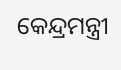କେନ୍ଦ୍ରମନ୍ତ୍ରୀ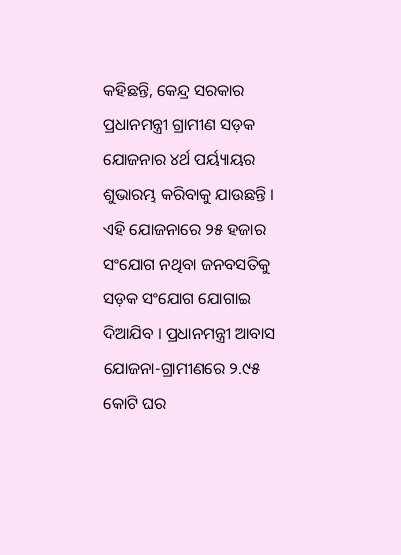କହିଛନ୍ତି, କେନ୍ଦ୍ର ସରକାର ପ୍ରଧାନମନ୍ତ୍ରୀ ଗ୍ରାମୀଣ ସଡ଼କ ଯୋଜନାର ୪ର୍ଥ ପର୍ୟ୍ୟାୟର ଶୁଭାରମ୍ଭ କରିବାକୁ ଯାଉଛନ୍ତି । ଏହି ଯୋଜନାରେ ୨୫ ହଜାର ସଂଯୋଗ ନଥିବା ଜନବସତିକୁ ସଡ଼କ ସଂଯୋଗ ଯୋଗାଇ ଦିଆଯିବ । ପ୍ରଧାନମନ୍ତ୍ରୀ ଆବାସ ଯୋଜନା-ଗ୍ରାମୀଣରେ ୨.୯୫ କୋଟି ଘର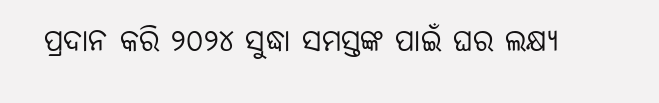ପ୍ରଦାନ କରି ୨୦୨୪ ସୁଦ୍ଧା ସମସ୍ତଙ୍କ ପାଇଁ ଘର ଲକ୍ଷ୍ୟ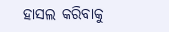ହାସଲ କରିବାକୁ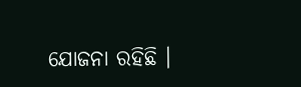ଯୋଜନା ରହିଛି ।